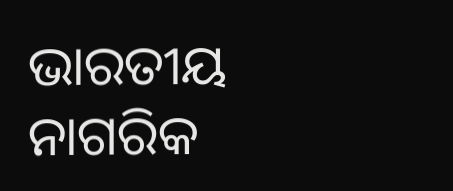ଭାରତୀୟ ନାଗରିକ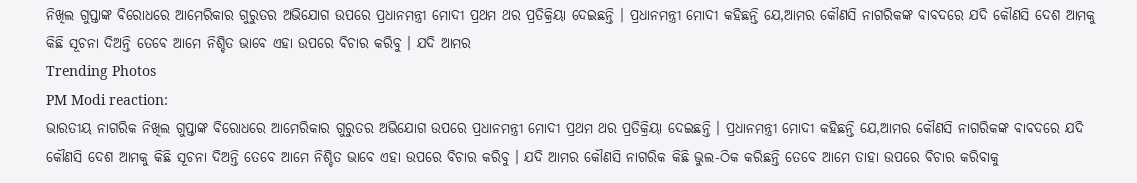ନିଖିଲ ଗୁପ୍ତାଙ୍କ ବିରୋଧରେ ଆମେରିକାର ଗୁରୁତର ଅଭିଯୋଗ ଉପରେ ପ୍ରଧାନମନ୍ତ୍ରୀ ମୋଦୀ ପ୍ରଥମ ଥର ପ୍ରତିକ୍ରିୟା ଦେଇଛନ୍ତି । ପ୍ରଧାନମନ୍ତ୍ରୀ ମୋଦୀ କହିଛନ୍ତି ଯେ,ଆମର କୌଣସି ନାଗରିକଙ୍କ ବାବଦରେ ଯଦି କୌଣସି ଦେଶ ଆମକୁ କିଛି ସୂଚନା ଦିଅନ୍ତି ତେବେ ଆମେ ନିଶ୍ଚିତ ଭାବେ ଏହା ଉପରେ ବିଚାର କରିବୁ । ଯଦି ଆମର
Trending Photos
PM Modi reaction:
ଭାରତୀୟ ନାଗରିକ ନିଖିଲ ଗୁପ୍ତାଙ୍କ ବିରୋଧରେ ଆମେରିକାର ଗୁରୁତର ଅଭିଯୋଗ ଉପରେ ପ୍ରଧାନମନ୍ତ୍ରୀ ମୋଦୀ ପ୍ରଥମ ଥର ପ୍ରତିକ୍ରିୟା ଦେଇଛନ୍ତି । ପ୍ରଧାନମନ୍ତ୍ରୀ ମୋଦୀ କହିଛନ୍ତି ଯେ,ଆମର କୌଣସି ନାଗରିକଙ୍କ ବାବଦରେ ଯଦି କୌଣସି ଦେଶ ଆମକୁ କିଛି ସୂଚନା ଦିଅନ୍ତି ତେବେ ଆମେ ନିଶ୍ଚିତ ଭାବେ ଏହା ଉପରେ ବିଚାର କରିବୁ । ଯଦି ଆମର କୌଣସି ନାଗରିକ କିଛି ଭୁଲ-ଠିକ କରିଛନ୍ତି ତେବେ ଆମେ ତାହା ଉପରେ ବିଚାର କରିବାକୁ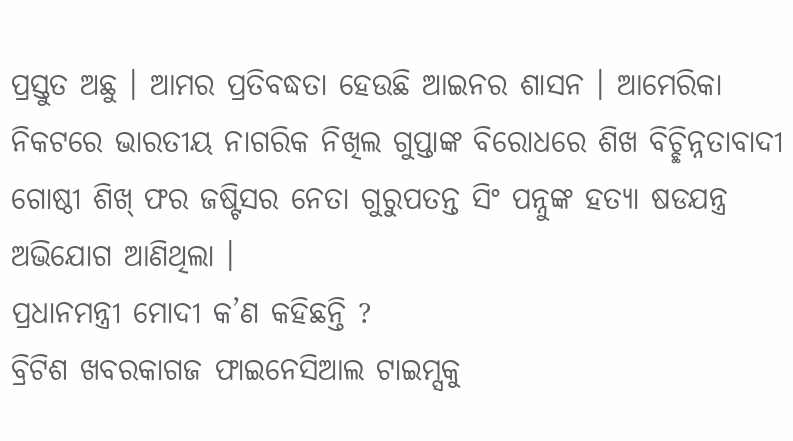ପ୍ରସ୍ତୁତ ଅଛୁ । ଆମର ପ୍ରତିବଦ୍ଧତା ହେଉଛି ଆଇନର ଶାସନ । ଆମେରିକା ନିକଟରେ ଭାରତୀୟ ନାଗରିକ ନିଖିଲ ଗୁପ୍ତାଙ୍କ ବିରୋଧରେ ଶିଖ ବିଚ୍ଛିନ୍ନତାବାଦୀ ଗୋଷ୍ଠୀ ଶିଖ୍ ଫର ଜଷ୍ଟିସର ନେତା ଗୁରୁପତନ୍ତ ସିଂ ପନ୍ନୁଙ୍କ ହତ୍ୟା ଷଡଯନ୍ତ୍ର ଅଭିଯୋଗ ଆଣିଥିଲା ।
ପ୍ରଧାନମନ୍ତ୍ରୀ ମୋଦୀ କ’ଣ କହିଛନ୍ତି ?
ବ୍ରିଟିଶ ଖବରକାଗଜ ଫାଇନେସିଆଲ ଟାଇମ୍ସକୁ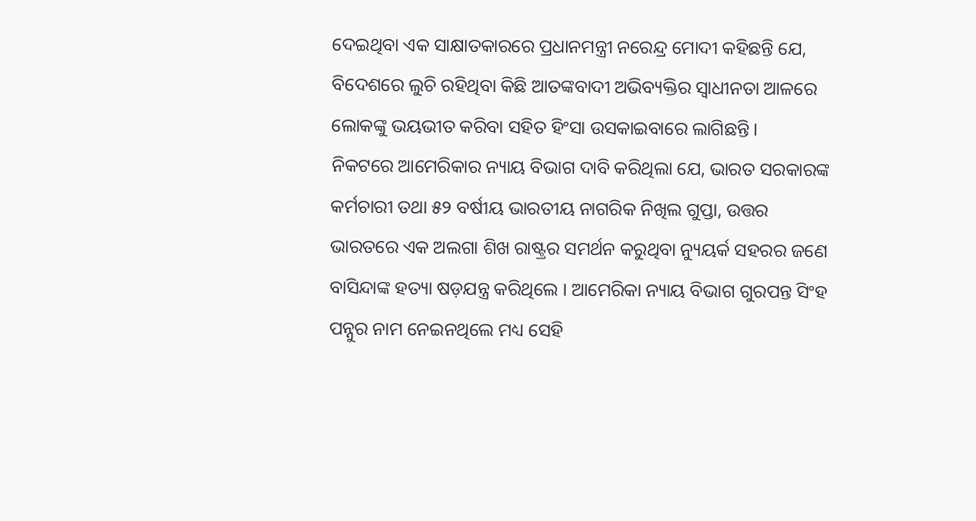ଦେଇଥିବା ଏକ ସାକ୍ଷାତକାରରେ ପ୍ରଧାନମନ୍ତ୍ରୀ ନରେନ୍ଦ୍ର ମୋଦୀ କହିଛନ୍ତି ଯେ, ବିଦେଶରେ ଲୁଚି ରହିଥିବା କିଛି ଆତଙ୍କବାଦୀ ଅଭିବ୍ୟକ୍ତିର ସ୍ୱାଧୀନତା ଆଳରେ ଲୋକଙ୍କୁ ଭୟଭୀତ କରିବା ସହିତ ହିଂସା ଉସକାଇବାରେ ଲାଗିଛନ୍ତି ।
ନିକଟରେ ଆମେରିକାର ନ୍ୟାୟ ବିଭାଗ ଦାବି କରିଥିଲା ଯେ, ଭାରତ ସରକାରଙ୍କ କର୍ମଚାରୀ ତଥା ୫୨ ବର୍ଷୀୟ ଭାରତୀୟ ନାଗରିକ ନିଖିଲ ଗୁପ୍ତା, ଉତ୍ତର ଭାରତରେ ଏକ ଅଲଗା ଶିଖ ରାଷ୍ଟ୍ରର ସମର୍ଥନ କରୁଥିବା ନ୍ୟୁୟର୍କ ସହରର ଜଣେ ବାସିନ୍ଦାଙ୍କ ହତ୍ୟା ଷଡ଼ଯନ୍ତ୍ର କରିଥିଲେ । ଆମେରିକା ନ୍ୟାୟ ବିଭାଗ ଗୁରପନ୍ତ ସିଂହ ପନ୍ନୁର ନାମ ନେଇନଥିଲେ ମଧ୍ୟ ସେହି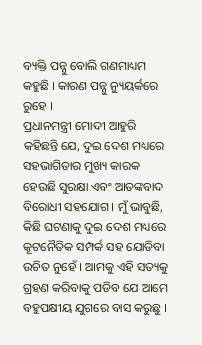ବ୍ୟକ୍ତି ପନ୍ନୁ ବୋଲି ଗଣମାଧ୍ୟମ କହୁଛି । କାରଣ ପନ୍ନୁ ନ୍ୟୁୟର୍କରେ ରୁହେ ।
ପ୍ରଧାନମନ୍ତ୍ରୀ ମୋଦୀ ଆହୁରି କହିଛନ୍ତି ଯେ, ଦୁଇ ଦେଶ ମଧ୍ୟରେ ସହଭାଗିତାର ମୁଖ୍ୟ କାରକ ହେଉଛି ସୁରକ୍ଷା ଏବଂ ଆତଙ୍କବାଦ ବିରୋଧୀ ସହଯୋଗ । ମୁଁ ଭାବୁଛି, କିଛି ଘଟଣାକୁ ଦୁଇ ଦେଶ ମଧ୍ୟରେ କୂଟନୈତିକ ସମ୍ପର୍କ ସହ ଯୋଡିବା ଉଚିତ ନୁହେଁ । ଆମକୁ ଏହି ସତ୍ୟକୁ ଗ୍ରହଣ କରିବାକୁ ପଡିବ ଯେ ଆମେ ବହୁପକ୍ଷୀୟ ଯୁଗରେ ବାସ କରୁଛୁ ।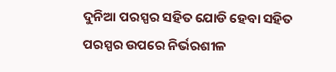ଦୁନିଆ ପରସ୍ପର ସହିତ ଯୋଡି ହେବା ସହିତ ପରସ୍ପର ଉପରେ ନିର୍ଭରଶୀଳ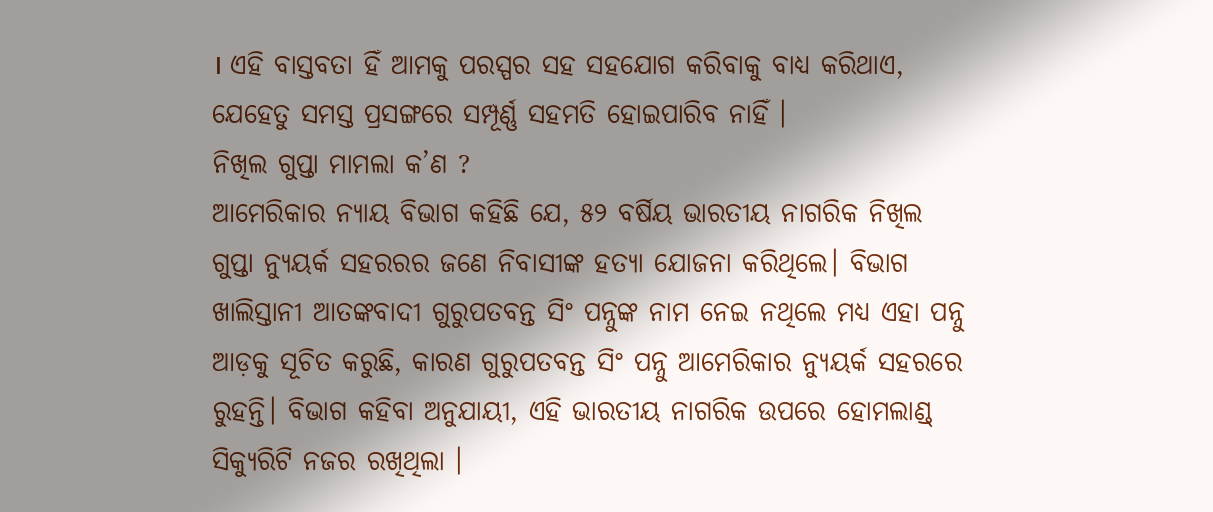। ଏହି ବାସ୍ତବତା ହିଁ ଆମକୁ ପରସ୍ପର ସହ ସହଯୋଗ କରିବାକୁ ବାଧ୍ୟ କରିଥାଏ, ଯେହେତୁ ସମସ୍ତ ପ୍ରସଙ୍ଗରେ ସମ୍ପୂର୍ଣ୍ଣ ସହମତି ହୋଇପାରିବ ନାହିଁ ।
ନିଖିଲ ଗୁପ୍ତା ମାମଲା କ’ଣ ?
ଆମେରିକାର ନ୍ୟାୟ ବିଭାଗ କହିଛି ଯେ, ୫୨ ବର୍ଷିୟ ଭାରତୀୟ ନାଗରିକ ନିଖିଲ ଗୁପ୍ତା ନ୍ୟୁୟର୍କ ସହରରର ଜଣେ ନିବାସୀଙ୍କ ହତ୍ୟା ଯୋଜନା କରିଥିଲେ। ବିଭାଗ ଖାଲିସ୍ତାନୀ ଆତଙ୍କବାଦୀ ଗୁରୁପତବନ୍ତ ସିଂ ପନ୍ନୁଙ୍କ ନାମ ନେଇ ନଥିଲେ ମଧ୍ୟ ଏହା ପନ୍ନୁ ଆଡ଼କୁ ସୂଚିତ କରୁଛି, କାରଣ ଗୁରୁପତବନ୍ତ ସିଂ ପନ୍ନୁ ଆମେରିକାର ନ୍ୟୁୟର୍କ ସହରରେ ରୁହନ୍ତି। ବିଭାଗ କହିବା ଅନୁଯାୟୀ, ଏହି ଭାରତୀୟ ନାଗରିକ ଉପରେ ହୋମଲାଣ୍ଡ୍ ସିକ୍ୟୁରିଟି ନଜର ରଖିଥିଲା ।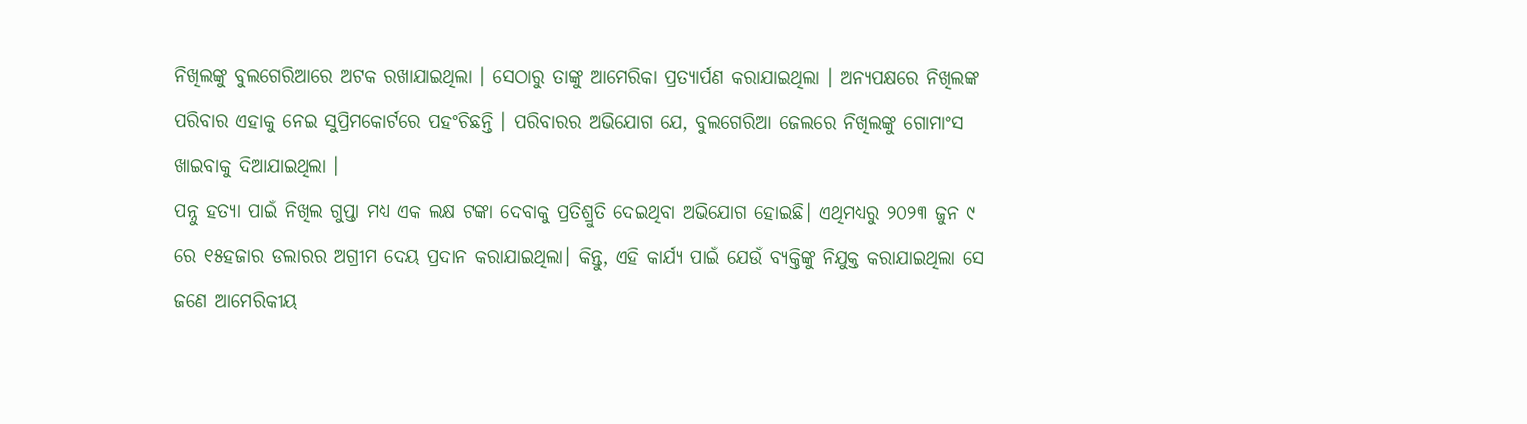ନିଖିଲଙ୍କୁ ବୁଲଗେରିଆରେ ଅଟକ ରଖାଯାଇଥିଲା । ସେଠାରୁ ତାଙ୍କୁ ଆମେରିକା ପ୍ରତ୍ୟାର୍ପଣ କରାଯାଇଥିଲା । ଅନ୍ୟପକ୍ଷରେ ନିଖିଲଙ୍କ ପରିବାର ଏହାକୁ ନେଇ ସୁପ୍ରିମକୋର୍ଟରେ ପହଂଚିଛନ୍ତି । ପରିବାରର ଅଭିଯୋଗ ଯେ, ବୁଲଗେରିଆ ଜେଲରେ ନିଖିଲଙ୍କୁ ଗୋମାଂସ ଖାଇବାକୁ ଦିଆଯାଇଥିଲା ।
ପନ୍ନୁ ହତ୍ୟା ପାଇଁ ନିଖିଲ ଗୁପ୍ତା ମଧ୍ୟ ଏକ ଲକ୍ଷ ଟଙ୍କା ଦେବାକୁ ପ୍ରତିଶ୍ରୁତି ଦେଇଥିବା ଅଭିଯୋଗ ହୋଇଛି। ଏଥିମଧ୍ୟରୁ ୨୦୨୩ ଜୁନ ୯ ରେ ୧୫ହଜାର ଡଲାରର ଅଗ୍ରୀମ ଦେୟ ପ୍ରଦାନ କରାଯାଇଥିଲା। କିନ୍ତୁ, ଏହି କାର୍ଯ୍ୟ ପାଇଁ ଯେଉଁ ବ୍ୟକ୍ତିଙ୍କୁ ନିଯୁକ୍ତ କରାଯାଇଥିଲା ସେ ଜଣେ ଆମେରିକୀୟ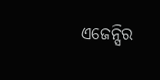ଏଜେନ୍ସିର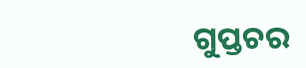ଗୁପ୍ତଚର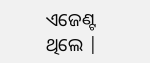ଏଜେଣ୍ଟ ଥିଲେ |